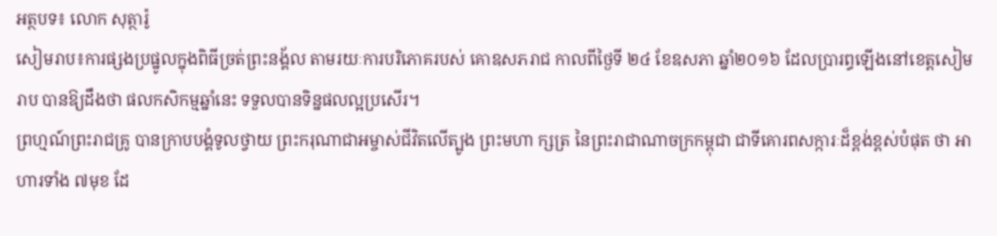អត្ថបទ៖ លោក សុត្ថារ៉ូ
សៀមរាប៖ការផ្សងប្រផ្នូលក្នុងពិធីច្រត់ព្រះនង្គ័ល តាមរយៈការបរិភោគរបស់ គោឧសភរាជ កាលពីថ្ងៃទី ២៤ ខែឧសភា ឆ្នាំ២០១៦ ដែលប្រារព្ធឡើងនៅខេត្តសៀមរាប បានឱ្យដឹងថា ផលកសិកម្មឆ្នាំនេះ ទទួលបានទិន្នផលល្អប្រសើរ។
ព្រហ្មណ៍ព្រះរាជគ្រូ បានក្រាបបង្គំទូលថ្វាយ ព្រះករុណាជាអម្ចាស់ជីវិតលើត្បូង ព្រះមហា ក្សត្រ នៃព្រះរាជាណាចក្រកម្ពុជា ជាទីគោរពសក្ការៈដ៏ខ្ពង់ខ្ពស់បំផុត ថា អាហារទាំង ៧មុខ ដែ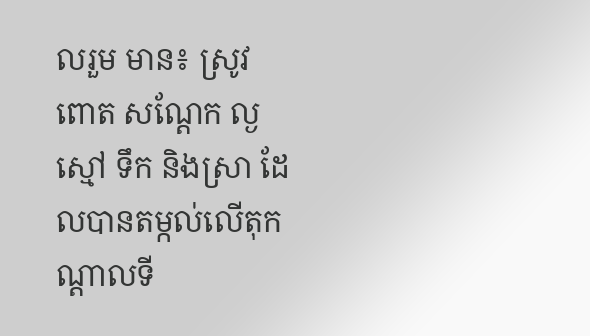លរួម មាន៖ ស្រូវ ពោត សណ្តែក ល្ង ស្មៅ ទឹក និងស្រា ដែលបានតម្កល់លើតុកណ្តាលទី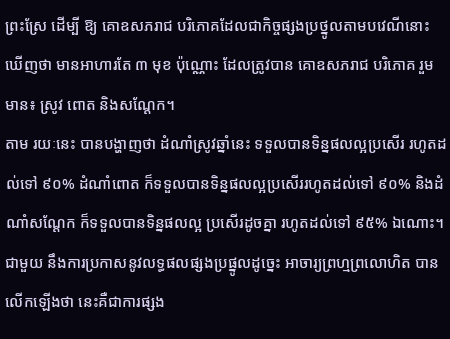ព្រះស្រែ ដើម្បី ឱ្យ គោឧសភរាជ បរិភោគដែលជាកិច្ចផ្សងប្រថ្នូលតាមបវេណីនោះ ឃើញថា មានអាហារតែ ៣ មុខ ប៉ុណ្ណោះ ដែលត្រូវបាន គោឧសភរាជ បរិភោគ រួមមាន៖ ស្រូវ ពោត និងសណ្តែក។
តាម រយៈនេះ បានបង្ហាញថា ដំណាំស្រូវឆ្នាំនេះ ទទួលបានទិន្នផលល្អប្រសើរ រហូតដល់ទៅ ៩០% ដំណាំពោត ក៏ទទួលបានទិន្នផលល្អប្រសើររហូតដល់ទៅ ៩០% និងដំណាំសណ្តែក ក៏ទទួលបានទិន្នផលល្អ ប្រសើរដូចគ្នា រហូតដល់ទៅ ៩៥% ឯណោះ។
ជាមួយ នឹងការប្រកាសនូវលទ្ធផលផ្សងប្រផ្នូលដូច្នេះ អាចារ្យព្រហ្មព្រលោហិត បានលើកឡើងថា នេះគឺជាការផ្សង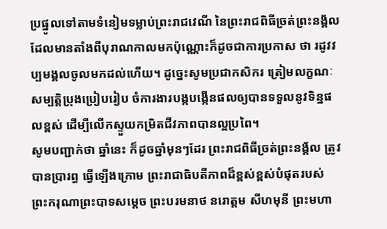ប្រផ្នូលទៅតាមទំនៀមទម្លាប់ព្រះរាជវេណី នៃព្រះរាជពិធីច្រត់ព្រះនង្គ័ល ដែលមានតាំងពីបុរាណកាលមកប៉ុណ្ណោះក៏ដូចជាការប្រកាស ថា រដូវវប្បមង្គលចូលមកដល់ហើយ។ ដូច្នេះសូមប្រជាកសិករ ត្រៀមលក្ខណៈសម្បត្តិប្រុងប្រៀបរៀប ចំការងារបង្កបង្កើនផលឲ្យបានទទួលនូវទិន្នផលខ្ពស់ ដើម្បីលើកស្ទួយកម្រិតជីវភាពបានល្អប្រពៃ។
សូមបញ្ជាក់ថា ឆ្នាំនេះ ក៏ដូចឆ្នាំមុនៗដែរ ព្រះរាជពិធីច្រត់ព្រះនង្គ័ល ត្រូវបានប្រារព្ធ ធ្វើឡើងក្រោម ព្រះរាជាធិបតីភាពដ៏ខ្ពស់ខ្ពស់បំផុតរបស់ ព្រះករុណាព្រះបាទសម្តេច ព្រះបរមនាថ នរោត្តម សីហមុនី ព្រះមហា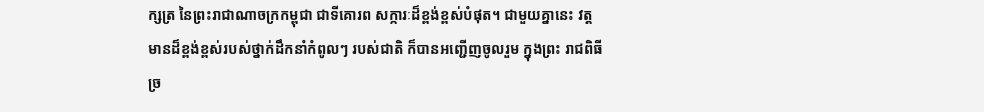ក្សត្រ នៃព្រះរាជាណាចក្រកម្ពុជា ជាទីគោរព សក្ការៈដ៏ខ្ពង់ខ្ពស់បំផុត។ ជាមួយគ្នានេះ វត្តមានដ៏ខ្ពង់ខ្ពស់របស់ថ្នាក់ដឹកនាំកំពូលៗ របស់ជាតិ ក៏បានអញ្ជើញចូលរួម ក្នុងព្រះ រាជពិធីច្រ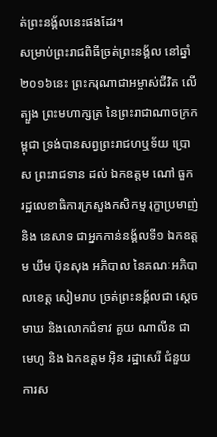ត់ព្រះនង្គ័លនេះផងដែរ។
សម្រាប់ព្រះរាជពិធីច្រត់ព្រះនង្គ័ល នៅឆ្នាំ២០១៦នេះ ព្រះករុណាជាអម្ចាស់ជីវិត លើត្បួង ព្រះមហាក្សត្រ នៃព្រះរាជាណាចក្រកម្ពុជា ទ្រង់បានសព្វព្រះរាជហឬទ័យ ប្រោស ព្រះរាជទាន ដល់ ឯកឧត្តម ណៅ ធួក រដ្ឋលេខាធិការក្រសួងកសិកម្ម រុក្ខាប្រមាញ់ និង នេសាទ ជាអ្នកកាន់នង្គ័លទី១ ឯកឧត្តម ឃឹម ប៊ុនសុង អភិបាល នៃគណៈអភិបាលខេត្ត សៀមរាប ច្រត់ព្រះនង្គ័លជា ស្តេចមាឃ និងលោកជំទាវ គួយ ណាលីន ជាមេហូ និង ឯកឧត្តម អ៊ិន រដ្ឋាសេរី ជំនួយការស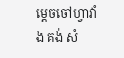ម្តេចចៅហ្វាវាំង គង់ សំ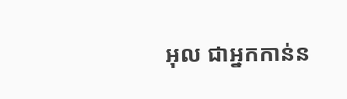អុល ជាអ្នកកាន់ន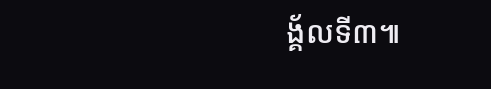ង្គ័លទី៣៕